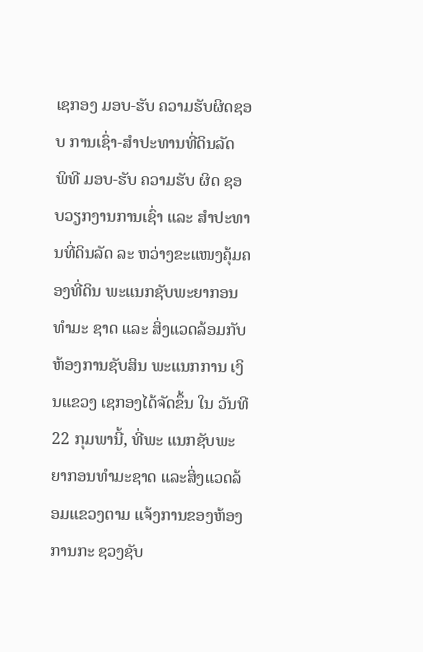ເຊກອງ ມອບ-ຮັບ ຄວາມຮັບຜິດຊອບ ການເຊົ່າ-ສຳປະທານທີ່ດິນລັດ
ພິທີ ມອບ-ຮັບ ຄວາມຮັບ ຜິດ ຊອບວຽກງານການເຊົ່າ ແລະ ສຳປະທານທີ່ດິນລັດ ລະ ຫວ່າງຂະແໜງຄຸ້ມຄອງທີ່ດິນ ພະແນກຊັບພະຍາກອນ ທຳມະ ຊາດ ແລະ ສິ່ງແວດລ້ອມກັບ ຫ້ອງການຊັບສິນ ພະແນກການ ເງິນແຂວງ ເຊກອງໄດ້ຈັດຂຶ້ນ ໃນ ວັນທີ 22 ກຸມພານີ້, ທີ່ພະ ແນກຊັບພະຍາກອນທຳມະຊາດ ແລະສິ່ງແວດລ້ອມແຂວງຕາມ ແຈ້ງການຂອງຫ້ອງການກະ ຊວງຊັບ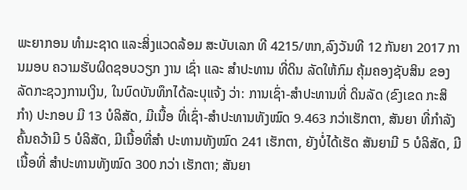ພະຍາກອນ ທຳມະຊາດ ແລະສິ່ງແວດລ້ອມ ສະບັບເລກ ທີ 4215/ຫກ,ລົງວັນທີ 12 ກັນຍາ 2017 ການມອບ ຄວາມຮັບຜິດຊອບວຽກ ງານ ເຊົ່າ ແລະ ສຳປະທານ ທີ່ດິນ ລັດໃຫ້ກົມ ຄຸ້ມຄອງຊັບສິນ ຂອງລັດກະຊວງການເງິນ, ໃນບົດບັນທຶກໄດ້ລະບຸແຈ້ງ ວ່າ: ການເຊົ່າ-ສຳປະທານທີ່ ດິນລັດ (ຂົງເຂດ ກະສິກຳ) ປະກອບ ມີ 13 ບໍລິສັດ, ມີເນື້ອ ທີ່ເຊົ່າ-ສໍາປະທານທັງໝົດ 9.463 ກວ່າເຮັກຕາ, ສັນຍາ ທີ່ກຳລັງຄົ້ນຄວ້າມີ 5 ບໍລິສັດ, ມີເນື້ອທີ່ສໍາ ປະທານທັງໝົດ 241 ເຮັກຕາ, ຍັງບໍ່ໄດ້ເຮັດ ສັນຍາມີ 5 ບໍລິສັດ, ມີເນື້ອທີ່ ສໍາປະທານທັງໝົດ 300 ກວ່າ ເຮັກຕາ; ສັນຍາ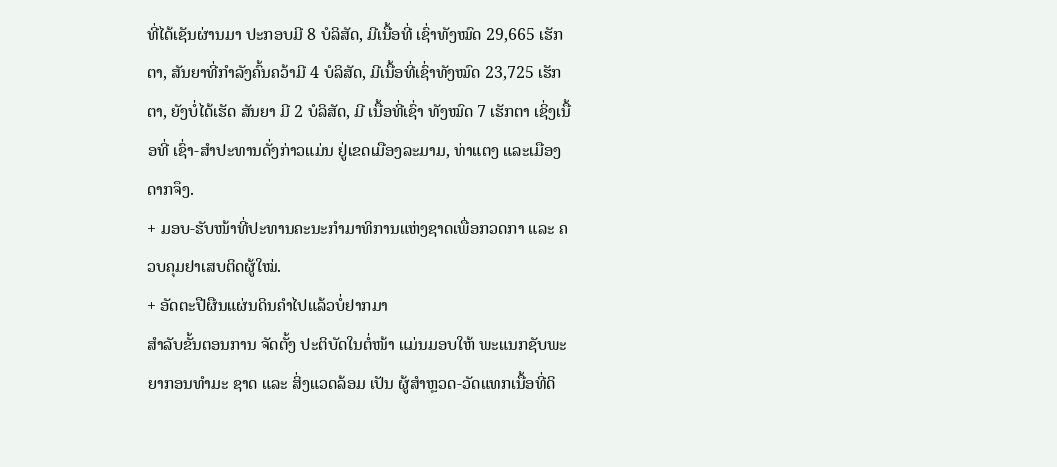ທີ່ໄດ້ເຊັນຜ່ານມາ ປະກອບມີ 8 ບໍລິສັດ, ມີເນື້ອທີ່ ເຊົ່າທັງໝົດ 29,665 ເຮັກຕາ, ສັນຍາທີ່ກໍາລັງຄົ້ນຄວ້າມີ 4 ບໍລິສັດ, ມີເນື້ອທີ່ເຊົ່າທັງໝົດ 23,725 ເຮັກຕາ, ຍັງບໍ່ໄດ້ເຮັດ ສັນຍາ ມີ 2 ບໍລິສັດ, ມີ ເນື້ອທີ່ເຊົ່າ ທັງໝົດ 7 ເຮັກຕາ ເຊິ່ງເນື້ອທີ່ ເຊົ່າ-ສຳປະທານດັ່ງກ່າວແມ່ນ ຢູ່ເຂດເມືອງລະມາມ, ທ່າແຕງ ແລະເມືອງດາກຈຶງ.
+ ມອບ-ຮັບໜ້າທີ່ປະທານຄະນະກຳມາທິການແຫ່ງຊາດເພື່ອກວດກາ ແລະ ຄວບຄຸມຢາເສບຕິດຜູ້ໃໝ່.
+ ອັດຕະປືຜືນແຜ່ນດິນຄຳໄປແລ້ວບໍ່ຢາກມາ
ສໍາລັບຂັ້ນຕອນການ ຈັດຕັ້ງ ປະຕິບັດໃນຕໍ່ໜ້າ ແມ່ນມອບໃຫ້ ພະແນກຊັບພະຍາກອນທຳມະ ຊາດ ແລະ ສິ່ງແວດລ້ອມ ເປັນ ຜູ້ສຳຫຼວດ-ວັດແທກເນື້ອທີ່ດິ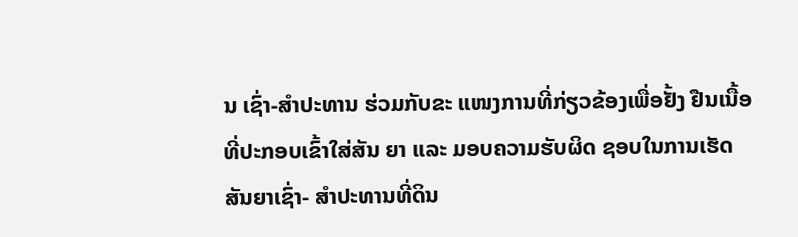ນ ເຊົ່າ-ສຳປະທານ ຮ່ວມກັບຂະ ແໜງການທີ່ກ່ຽວຂ້ອງເພື່ອຢັ້ງ ຢືນເນື້ອທີ່ປະກອບເຂົ້າໃສ່ສັນ ຍາ ແລະ ມອບຄວາມຮັບຜິດ ຊອບໃນການເຮັດສັນຍາເຊົ່າ- ສຳປະທານທີ່ດິນ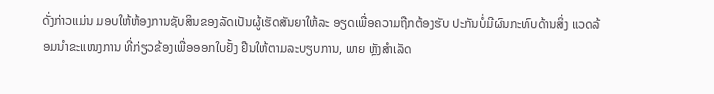ດັ່ງກ່າວແມ່ນ ມອບໃຫ້ຫ້ອງການຊັບສິນຂອງລັດເປັນຜູ້ເຮັດສັນຍາໃຫ້ລະ ອຽດເພື່ອຄວາມຖືກຕ້ອງຮັບ ປະກັນບໍ່ມີຜົນກະທົບດ້ານສິ່ງ ແວດລ້ອມນຳຂະແໜງການ ທີ່ກ່ຽວຂ້ອງເພື່ອອອກໃບຢັ້ງ ຢືນໃຫ້ຕາມລະບຽບການ, ພາຍ ຫຼັງສຳເລັດ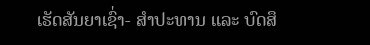ເຮັດສັນຍາເຊົ່າ- ສຳປະທານ ແລະ ບົດສຶ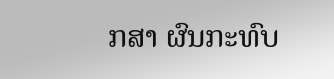ກສາ ຜົນກະທົບ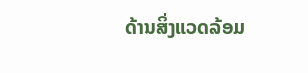ດ້ານສິ່ງແວດລ້ອມ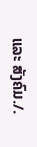ແລະ ສັງຄົມ./.